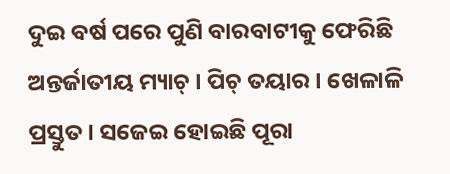ଦୁଇ ବର୍ଷ ପରେ ପୁଣି ବାରବାଟୀକୁ ଫେରିଛି ଅନ୍ତର୍ଜାତୀୟ ମ୍ୟାଚ୍ । ପିଚ୍ ତୟାର । ଖେଳାଳି ପ୍ରସ୍ତୁତ । ସଜେଇ ହୋଇଛି ପୂରା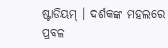ଷ୍ଟାଡିୟମ୍ । ଦର୍ଶକଙ୍କ ମହଲରେ ପ୍ରବଳ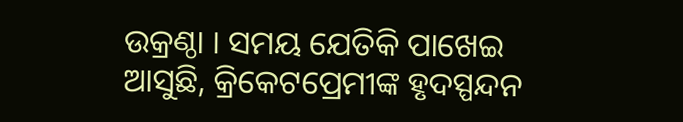ଉକ୍ରଣ୍ଠା । ସମୟ ଯେତିକି ପାଖେଇ ଆସୁଛି, କ୍ରିକେଟପ୍ରେମୀଙ୍କ ହୃଦସ୍ପନ୍ଦନ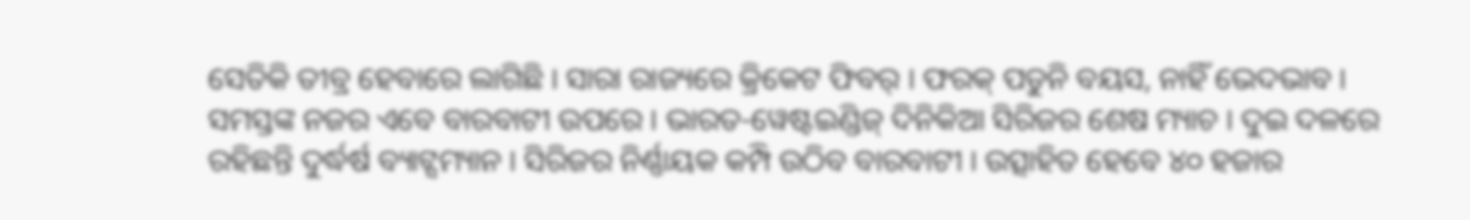ସେତିକି ତୀବ୍ର ହେବାରେ ଲାଗିଛି । ସାରା ରାଜ୍ୟରେ କ୍ରିକେଟ ଫିବର୍ । ଫରକ୍ ପଡୁନି ବୟସ, ନାହିଁ ଭେଦଭାବ । ସମସ୍ତଙ୍କ ନଜର ଏବେ ବାରବାଟୀ ଉପରେ । ଭାରତ-ୱେଷ୍ଟଇଣ୍ଡିଜ୍ ଦିନିକିଆ ସିରିଜର ଶେଷ ମ୍ୟାଚ । ଦୁଇ ଦଳରେ ରହିଛନ୍ତି ଦୁର୍ଦ୍ଧର୍ଷ ବ୍ୟାଟ୍ସମ୍ୟାନ । ସିରିଜର ନିର୍ଣ୍ଣାୟକ କମ୍ପି ଉଠିବ ବାରବାଟୀ । ଉତ୍ସାହିତ ହେବେ ୪୦ ହଜାର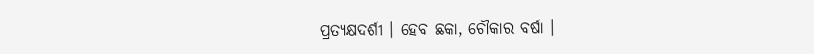ପ୍ରତ୍ୟକ୍ଷଦର୍ଶୀ । ହେବ ଛକା, ଚୌକାର ବର୍ଷା ।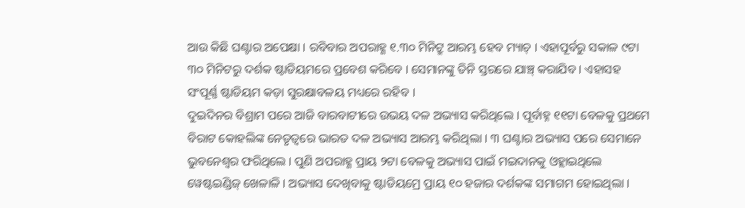ଆଉ କିଛି ଘଣ୍ଟାର ଅପେକ୍ଷା । ରବିବାର ଅପରାହ୍ଣ ୧.୩୦ ମିନିଟ୍ରୁ ଆରମ୍ଭ ହେବ ମ୍ୟାଚ୍ । ଏହାପୂର୍ବରୁ ସକାଳ ୯ଟା ୩୦ ମିନିଟରୁ ଦର୍ଶକ ଷ୍ଟାଡିୟମରେ ପ୍ରବେଶ କରିବେ । ସେମାନଙ୍କୁ ତିନି ସ୍ତରରେ ଯାଞ୍ଚ୍ କରାଯିବ । ଏହାସହ ସଂପୂର୍ଣ୍ଣ ଷ୍ଟାଡିୟମ କଡ଼ା ସୁରକ୍ଷାବଳୟ ମଧ୍ୟରେ ରହିବ ।
ଦୁଇଦିନର ବିଶ୍ରାମ ପରେ ଆଜି ବାରବାଟୀରେ ଉଭୟ ଦଳ ଅଭ୍ୟାସ କରିଥିଲେ । ପୂର୍ବାହ୍ନ ୧୧ଟା ବେଳକୁ ପ୍ରଥମେ ବିରାଟ କୋହଲିଙ୍କ ନେତୃତ୍ୱରେ ଭାରତ ଦଳ ଅଭ୍ୟାସ ଆରମ୍ଭ କରିଥିଲା । ୩ ଘଣ୍ଟାର ଅଭ୍ୟାସ ପରେ ସେମାନେ ଭୁବନେଶ୍ୱର ଫରିଥିଲେ । ପୁଣି ଅପରାହ୍ଣ ପ୍ରାୟ ୨ଟା ବେଳକୁ ଅଭ୍ୟାସ ପାଇଁ ମଇଦାନକୁ ଓହ୍ଲାଇଥିଲେ ୱେଷ୍ଟଇଣ୍ଡିଜ୍ ଖେଳାଳି । ଅଭ୍ୟାସ ଦେଖିବାକୁ ଷ୍ଟାଡିୟମ୍ରେ ପ୍ରାୟ ୧୦ ହଜାର ଦର୍ଶକଙ୍କ ସମାଗମ ହୋଇଥିଲା ।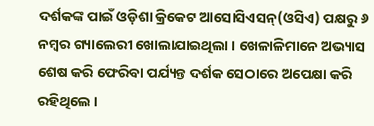ଦର୍ଶକଙ୍କ ପାଇଁ ଓଡ଼ିଶା କ୍ରିକେଟ ଆସୋସିଏସନ୍(ଓସିଏ) ପକ୍ଷରୁ ୬ ନମ୍ବର ଗ୍ୟାଲେରୀ ଖୋଲାଯାଇଥିଲା । ଖେଳାଳିମାନେ ଅଭ୍ୟାସ ଶେଷ କରି ଫେରିବା ପର୍ଯ୍ୟନ୍ତ ଦର୍ଶକ ସେଠାରେ ଅପେକ୍ଷା କରି ରହିଥିଲେ ।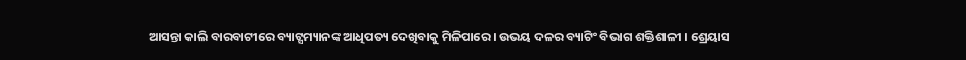ଆସନ୍ତା କାଲି ବାରବାଟୀରେ ବ୍ୟାଟ୍ସମ୍ୟାନଙ୍କ ଆଧିପତ୍ୟ ଦେଖିବାକୁ ମିଳିପାରେ । ଉଭୟ ଦଳର ବ୍ୟାଟିଂ ବିଭାଗ ଶକ୍ତିଶାଳୀ । ଶ୍ରେୟାସ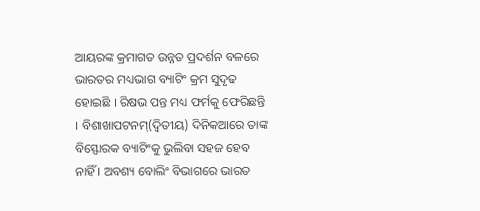ଆୟରଙ୍କ କ୍ରମାଗତ ଉନ୍ନତ ପ୍ରଦର୍ଶନ ବଳରେ ଭାରତର ମଧ୍ୟଭାଗ ବ୍ୟାଟିଂ କ୍ରମ ସୁଦୃଢ ହୋଇଛି । ରିଷଭ ପନ୍ତ ମଧ୍ୟ ଫର୍ମକୁ ଫେରିଛନ୍ତି । ବିଶାଖାପଟନମ୍(ଦ୍ୱିତୀୟ) ଦିନିକଆରେ ତାଙ୍କ ବିସ୍ଫୋରକ ବ୍ୟାଟିଂକୁ ଭୁଲିବା ସହଜ ହେବ ନାହିଁ । ଅବଶ୍ୟ ବୋଲିଂ ବିଭାଗରେ ଭାରତ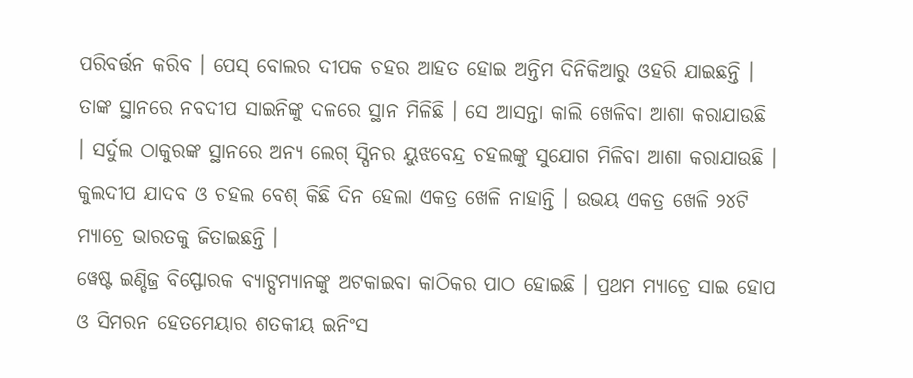ପରିବର୍ତ୍ତନ କରିବ । ପେସ୍ ବୋଲର ଦୀପକ ଚହର ଆହତ ହୋଇ ଅନ୍ତିମ ଦିନିକିଆରୁ ଓହରି ଯାଇଛନ୍ତି । ତାଙ୍କ ସ୍ଥାନରେ ନବଦୀପ ସାଇନିଙ୍କୁ ଦଳରେ ସ୍ଥାନ ମିଳିଛି । ସେ ଆସନ୍ତା କାଲି ଖେଳିବା ଆଶା କରାଯାଉଛି । ସର୍ଦୁଲ ଠାକୁରଙ୍କ ସ୍ଥାନରେ ଅନ୍ୟ ଲେଗ୍ ସ୍ପିନର ୟୁଝବେନ୍ଦ୍ର ଚହଲଙ୍କୁ ସୁଯୋଗ ମିଳିବା ଆଶା କରାଯାଉଛି । କୁଲଦୀପ ଯାଦବ ଓ ଚହଲ ବେଶ୍ କିଛି ଦିନ ହେଲା ଏକତ୍ର ଖେଳି ନାହାନ୍ତି । ଉଭୟ ଏକତ୍ର ଖେଳି ୨୪ଟି ମ୍ୟାଚ୍ରେ ଭାରତକୁ ଜିତାଇଛନ୍ତି ।
ୱେଷ୍ଟ ଇଣ୍ଡିଜ୍ର ବିସ୍ଫୋରକ ବ୍ୟାଟ୍ସମ୍ୟାନଙ୍କୁ ଅଟକାଇବା କାଠିକର ପାଠ ହୋଇଛି । ପ୍ରଥମ ମ୍ୟାଚ୍ରେ ସାଇ ହୋପ ଓ ସିମରନ ହେତମେୟାର ଶତକୀୟ ଇନିଂସ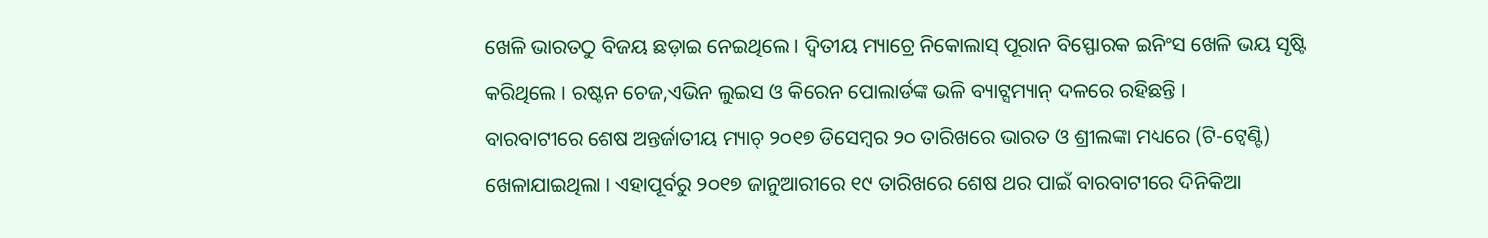ଖେଳି ଭାରତଠୁ ବିଜୟ ଛଡ଼ାଇ ନେଇଥିଲେ । ଦ୍ୱିତୀୟ ମ୍ୟାଚ୍ରେ ନିକୋଲାସ୍ ପୂରାନ ବିସ୍ଫୋରକ ଇନିଂସ ଖେଳି ଭୟ ସୃଷ୍ଟି କରିଥିଲେ । ରଷ୍ଟନ ଚେଜ,ଏଭିନ ଲୁଇସ ଓ କିରେନ ପୋଲାର୍ଡଙ୍କ ଭଳି ବ୍ୟାଟ୍ସମ୍ୟାନ୍ ଦଳରେ ରହିଛନ୍ତି ।
ବାରବାଟୀରେ ଶେଷ ଅନ୍ତର୍ଜାତୀୟ ମ୍ୟାଚ୍ ୨୦୧୭ ଡିସେମ୍ବର ୨୦ ତାରିଖରେ ଭାରତ ଓ ଶ୍ରୀଲଙ୍କା ମଧ୍ୟରେ (ଟି-ଟ୍ୱେଣ୍ଟି) ଖେଳାଯାଇଥିଲା । ଏହାପୂର୍ବରୁ ୨୦୧୭ ଜାନୁଆରୀରେ ୧୯ ତାରିଖରେ ଶେଷ ଥର ପାଇଁ ବାରବାଟୀରେ ଦିନିକିଆ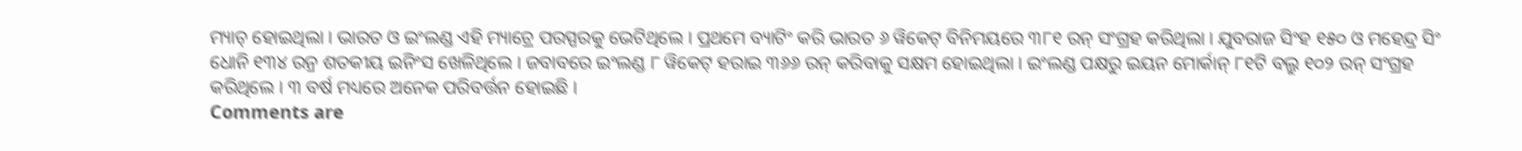ମ୍ୟାଚ୍ ହୋଇଥିଲା । ଭାରତ ଓ ଇଂଲଣ୍ଡ ଏହି ମ୍ୟାଚ୍ରେ ପରସ୍ପରକୁ ଭେଟିଥିଲେ । ପ୍ରଥମେ ବ୍ୟାଟିଂ କରି ଭାରତ ୬ ୱିକେଟ୍ ବିନିମୟରେ ୩୮୧ ରନ୍ ସଂଗ୍ରହ କରିଥିଲା । ଯୁବରାଜ ସିଂହ ୧୫୦ ଓ ମହେନ୍ଦ୍ର ସିଂ ଧୋନି ୧୩୪ ରନ୍ର ଶତକୀୟ ଇନିଂସ ଖେଳିଥିଲେ । ଜବାବରେ ଇଂଲଣ୍ଡ ୮ ୱିକେଟ୍ ହରାଇ ୩୬୬ ରନ୍ କରିବାକୁ ସକ୍ଷମ ହୋଇଥିଲା । ଇଂଲଣ୍ଡ ପକ୍ଷରୁ ଇୟନ ମୋର୍କାନ୍ ୮୧ଟି ବଲ୍ରୁ ୧୦୨ ରନ୍ ସଂଗ୍ରହ କରିଥିଲେ । ୩ ବର୍ଷ ମଧ୍ୟରେ ଅନେକ ପରିବର୍ତ୍ତନ ହୋଇଛି ।
Comments are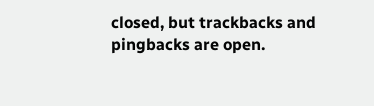closed, but trackbacks and pingbacks are open.